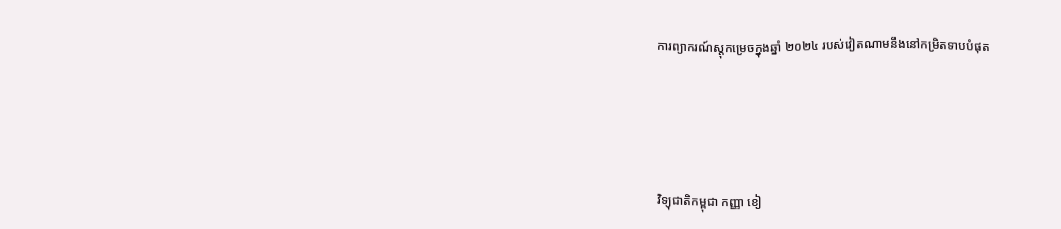ការព្យាករណ៍ស្តុកម្រេចក្នុងឆ្នាំ ២០២៤ របស់វៀតណាមនឹងនៅកម្រិតទាបបំផុត





វិទ្យុជាតិកម្ពុជា កញ្ញា ខៀ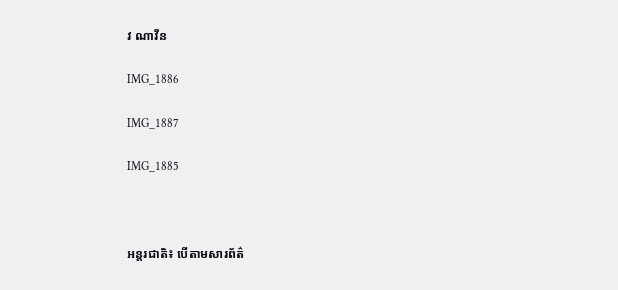វ ណាវីន

IMG_1886

IMG_1887

IMG_1885



អន្តរជាតិ៖ បើតាមសារព័ត៌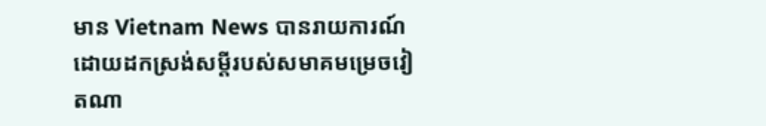មាន Vietnam News បានរាយការណ៍ដោយដកស្រង់សម្តីរបស់សមាគមម្រេចវៀតណា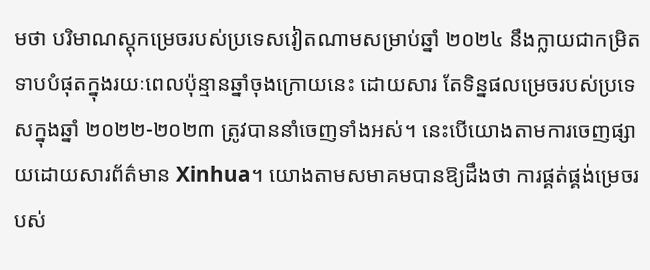មថា បរិមាណស្តុកម្រេចរបស់ប្រទេសវៀតណាមសម្រាប់ឆ្នាំ ២០២៤ នឹងក្លាយជាកម្រិតទាបបំផុតក្នុងរយៈពេលប៉ុន្មានឆ្នាំចុងក្រោយនេះ ដោយសារ តែទិន្នផលម្រេចរបស់ប្រទេសក្នុងឆ្នាំ ២០២២-២០២៣ ត្រូវបាននាំចេញទាំងអស់។ នេះបើយោងតាមការចេញផ្សាយដោយសារព័ត៌មាន Xinhua។ យោងតាមសមាគមបានឱ្យដឹងថា ការផ្គត់ផ្គង់ម្រេចរបស់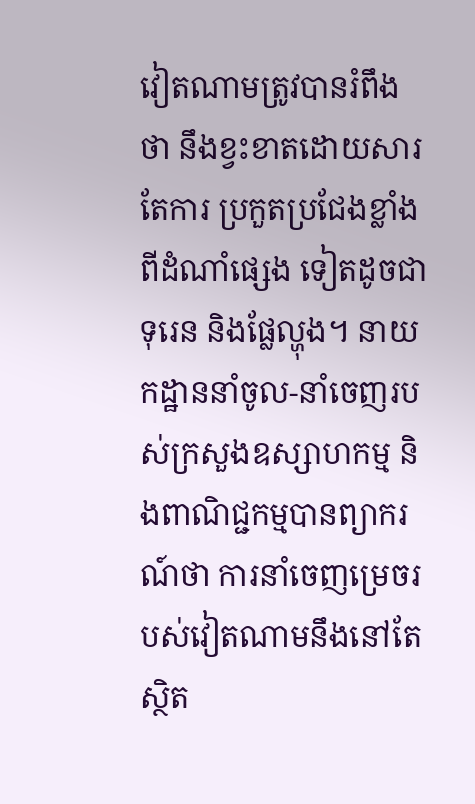វៀតណាមត្រូវបានរំពឹងថា នឹងខ្វះខាតដោយសារតែការ ប្រកួតប្រជែងខ្លាំងពីដំណាំផ្សេង ទៀតដូចជា ទុរេន និងផ្លែល្ហុង។ នាយកដ្ឋាននាំចូល-នាំចេញរបស់ក្រសួងឧស្សាហកម្ម និងពាណិជ្ជកម្មបានព្យាករណ៍ថា ការនាំចេញម្រេចរបស់វៀតណាមនឹងនៅតែស្ថិត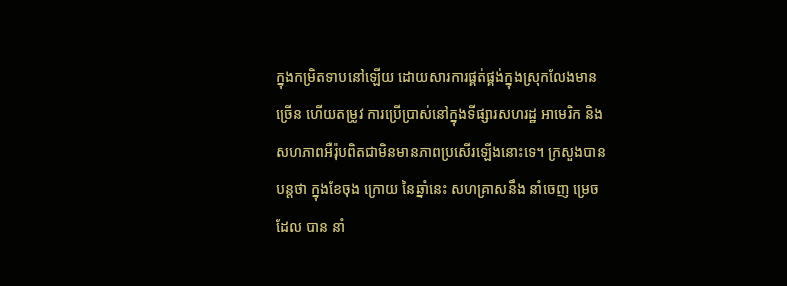ក្នុងកម្រិតទាបនៅឡើយ ដោយសារការផ្គត់ផ្គង់ក្នុងស្រុកលែងមានច្រើន ហើយតម្រូវ ការប្រើប្រាស់នៅក្នុងទីផ្សារសហរដ្ឋ អាមេរិក និងសហភាពអឺរ៉ុបពិតជាមិនមានភាពប្រសើរឡើងនោះទេ។ ក្រសួងបានបន្តថា ក្នុងខែចុង ក្រោយ នៃឆ្នាំនេះ សហគ្រាសនឹង នាំចេញ ម្រេច ដែល បាន នាំ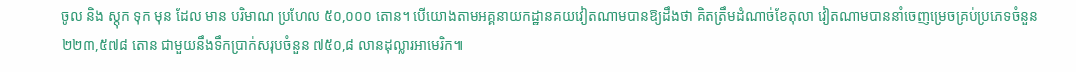ចូល និង ស្តុក ទុក មុន ដែល មាន បរិមាណ ប្រហែល ៥០,០០០ តោន។ បើយោងតាមអគ្គនាយកដ្ឋានគយវៀតណាមបានឱ្យដឹងថា គិតត្រឹមដំណាច់ខែតុលា វៀតណាមបាននាំចេញម្រេចគ្រប់ប្រភេទចំនួន ២២៣,៥៧៨ តោន ជាមួយនឹងទឹកប្រាក់សរុបចំនួន ៧៥០,៨ លានដុល្លារអាមេរិក៕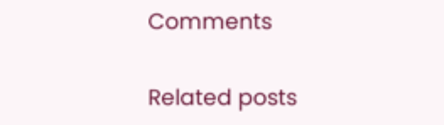Comments

Related posts